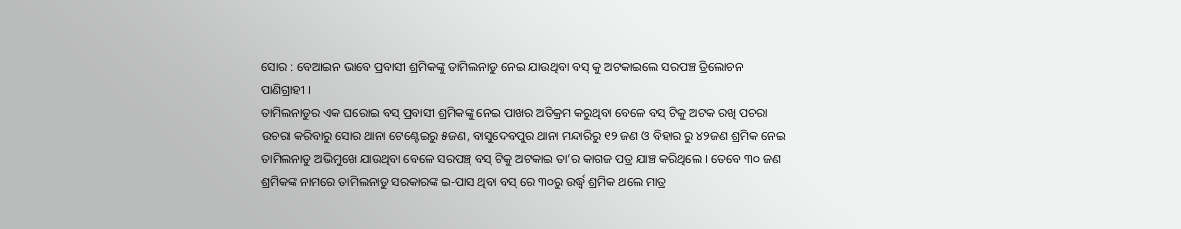ସୋର : ବେଆଇନ ଭାବେ ପ୍ରବାସୀ ଶ୍ରମିକଙ୍କୁ ତାମିଲନାଡୁ ନେଇ ଯାଉଥିବା ବସ୍ କୁ ଅଟକାଇଲେ ସରପଞ୍ଚ ତ୍ରିଲୋଚନ ପାଣିଗ୍ରାହୀ ।
ତାମିଲନାଡୁର ଏକ ଘରୋଇ ବସ୍ ପ୍ରବାସୀ ଶ୍ରମିକଙ୍କୁ ନେଇ ପାଖର ଅତିକ୍ରମ କରୁଥିବା ବେଳେ ବସ୍ ଟିକୁ ଅଟକ ରଖି ପଚରା ଉଚରା କରିବାରୁ ସୋର ଥାନା ଟେଣ୍ଟେଇରୁ ୫ଜଣ, ବାସୁଦେବପୁର ଥାନା ମନ୍ଦାରିରୁ ୧୨ ଜଣ ଓ ବିହାର ରୁ ୪୨ଜଣ ଶ୍ରମିକ ନେଇ ତାମିଲନାଡୁ ଅଭିମୁଖେ ଯାଉଥିବା ବେଳେ ସରପଞ୍ଚ୍ ବସ୍ ଟିକୁ ଅଟକାଇ ତା’ର କାଗଜ ପତ୍ର ଯାଞ୍ଚ କରିଥିଲେ । ତେବେ ୩୦ ଜଣ ଶ୍ରମିକଙ୍କ ନାମରେ ତାମିଲନାଡୁ ସରକାରଙ୍କ ଇ-ପାସ ଥିବା ବସ୍ ରେ ୩୦ରୁ ଉର୍ଦ୍ଧ୍ବ ଶ୍ରମିକ ଥଲେ ମାତ୍ର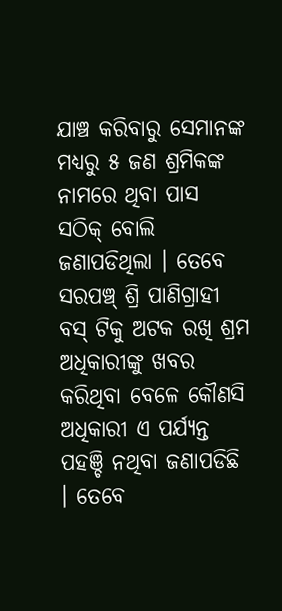ଯାଞ୍ଚ କରିବାରୁ ସେମାନଙ୍କ ମଧ୍ୟରୁ ୫ ଜଣ ଶ୍ରମିକଙ୍କ ନାମରେ ଥିବା ପାସ ସଠିକ୍ ବୋଲି ଜଣାପଡିଥିଲା । ତେବେ ସରପଞ୍ଚ୍ ଶ୍ରି ପାଣିଗ୍ରାହୀ ବସ୍ ଟିକୁ ଅଟକ ରଖି ଶ୍ରମ ଅଧିକାରୀଙ୍କୁ ଖବର କରିଥିବା ବେଳେ କୌଣସି ଅଧିକାରୀ ଏ ପର୍ଯ୍ୟନ୍ତ ପହଞ୍ଚି ନଥିବା ଜଣାପଡିଛି । ତେବେ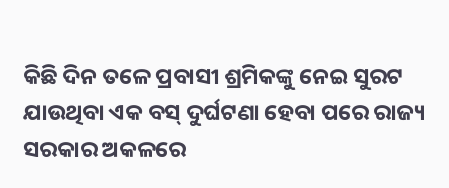କିଛି ଦିନ ତଳେ ପ୍ରବାସୀ ଶ୍ରମିକଙ୍କୁ ନେଇ ସୁରଟ ଯାଉଥିବା ଏକ ବସ୍ ଦୁର୍ଘଟଣା ହେବା ପରେ ରାଜ୍ୟ ସରକାର ଅକଳରେ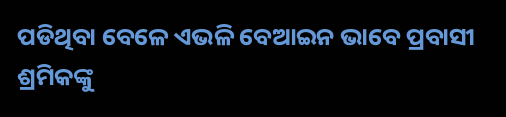ପଡିଥିବା ବେଳେ ଏଭଳି ବେଆଇନ ଭାବେ ପ୍ରବାସୀ ଶ୍ରମିକଙ୍କୁ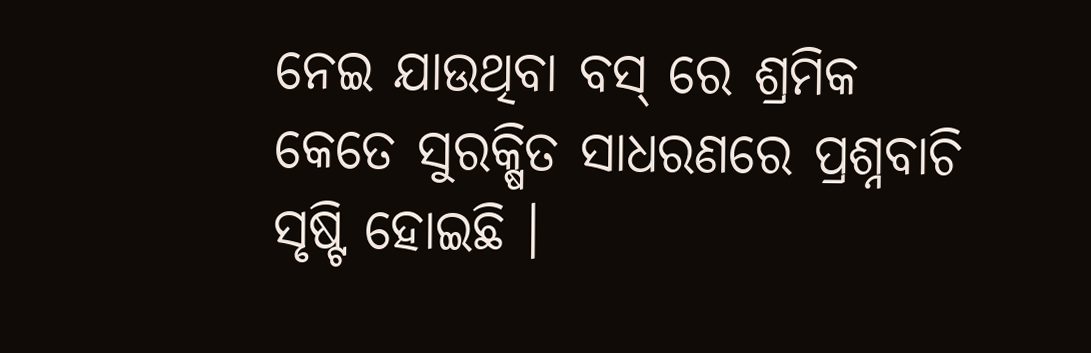ନେଇ ଯାଉଥିବା ବସ୍ ରେ ଶ୍ରମିକ କେତେ ସୁରକ୍ଷିତ ସାଧରଣରେ ପ୍ରଶ୍ନବାଚି ସୃଷ୍ଟି ହୋଇଛି ।